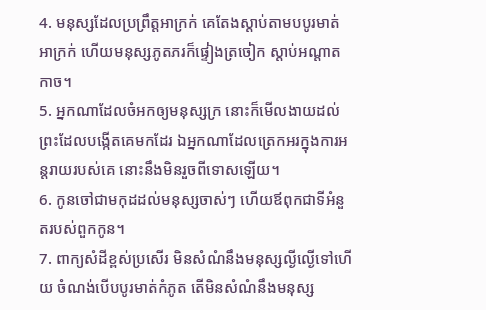4. មនុស្សដែលប្រព្រឹត្តអាក្រក់ គេតែងស្តាប់តាមបបូរមាត់អាក្រក់ ហើយមនុស្សភូតភរក៏ផ្ទៀងត្រចៀក ស្តាប់អណ្តាតកាច។
5. អ្នកណាដែលចំអកឲ្យមនុស្សក្រ នោះក៏មើលងាយដល់ព្រះដែលបង្កើតគេមកដែរ ឯអ្នកណាដែលត្រេកអរក្នុងការអន្តរាយរបស់គេ នោះនឹងមិនរួចពីទោសឡើយ។
6. កូនចៅជាមកុដដល់មនុស្សចាស់ៗ ហើយឪពុកជាទីអំនួតរបស់ពួកកូន។
7. ពាក្យសំដីខ្ពស់ប្រសើរ មិនសំណំនឹងមនុស្សល្ងីល្ងើទៅហើយ ចំណង់បើបបូរមាត់កំភូត តើមិនសំណំនឹងមនុស្ស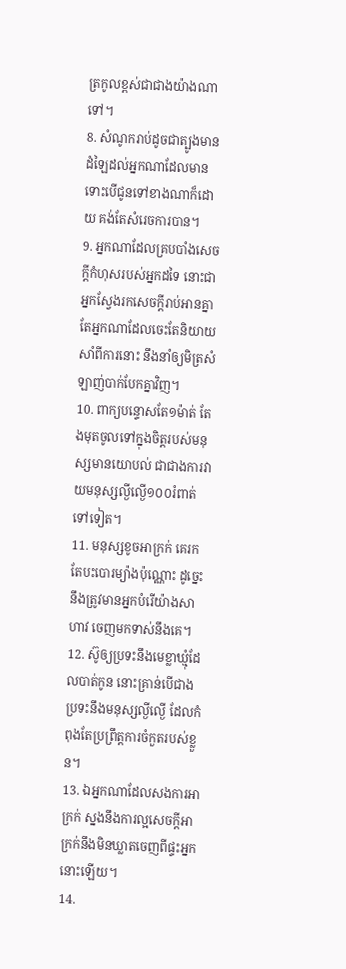ត្រកូលខ្ពស់ជាជាងយ៉ាងណាទៅ។
8. សំណូករាប់ដូចជាត្បូងមានដំឡៃដល់អ្នកណាដែលមាន ទោះបើជូនទៅខាងណាក៏ដោយ គង់តែសំរេចការបាន។
9. អ្នកណាដែលគ្របបាំងសេចក្តីកំហុសរបស់អ្នកដទៃ នោះជាអ្នកស្វែងរកសេចក្តីរាប់អានគ្នា តែអ្នកណាដែលចេះតែនិយាយសាំពីការនោះ នឹងនាំឲ្យមិត្រសំឡាញ់បាក់បែកគ្នាវិញ។
10. ពាក្យបន្ទោសតែ១ម៉ាត់ តែងមុតចូលទៅក្នុងចិត្តរបស់មនុស្សមានយោបល់ ជាជាងការវាយមនុស្សល្ងីល្ងើ១០០រំពាត់ទៅទៀត។
11. មនុស្សខូចអាក្រក់ គេរកតែបះបោរម្យ៉ាងប៉ុណ្ណោះ ដូច្នេះ នឹងត្រូវមានអ្នកបំរើយ៉ាងសាហាវ ចេញមកទាស់នឹងគេ។
12. ស៊ូឲ្យប្រទះនឹងមេខ្លាឃ្មុំដែលបាត់កូន នោះគ្រាន់បើជាងប្រទះនឹងមនុស្សល្ងីល្ងើ ដែលកំពុងតែប្រព្រឹត្តការចំកួតរបស់ខ្លួន។
13. ឯអ្នកណាដែលសងការអាក្រក់ ស្នងនឹងការល្អសេចក្តីអាក្រក់នឹងមិនឃ្លាតចេញពីផ្ទះអ្នកនោះឡើយ។
14.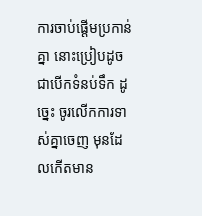ការចាប់ផ្តើមប្រកាន់គ្នា នោះប្រៀបដូចជាបើកទំនប់ទឹក ដូច្នេះ ចូរលើកការទាស់គ្នាចេញ មុនដែលកើតមាន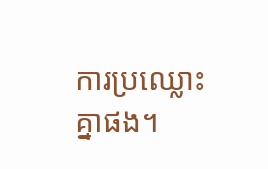ការប្រឈ្លោះគ្នាផង។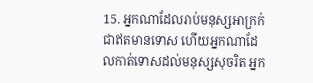15. អ្នកណាដែលរាប់មនុស្សអាក្រក់ជាឥតមានទោស ហើយអ្នកណាដែលកាត់ទោសដល់មនុស្សសុចរិត អ្នក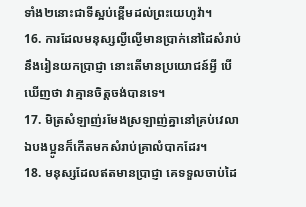ទាំង២នោះជាទីស្អប់ខ្ពើមដល់ព្រះយេហូវ៉ា។
16. ការដែលមនុស្សល្ងីល្ងើមានប្រាក់នៅដៃសំរាប់នឹងរៀនយកប្រាជ្ញា នោះតើមានប្រយោជន៍អ្វី បើឃើញថា វាគ្មានចិត្តចង់បានទេ។
17. មិត្រសំឡាញ់រមែងស្រឡាញ់គ្នានៅគ្រប់វេលា ឯបងប្អូនក៏កើតមកសំរាប់គ្រាលំបាកដែរ។
18. មនុស្សដែលឥតមានប្រាជ្ញា គេទទួលចាប់ដៃ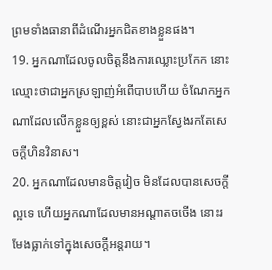ព្រមទាំងធានាពីដំណើរអ្នកជិតខាងខ្លួនផង។
19. អ្នកណាដែលចូលចិត្តនឹងការឈ្លោះប្រកែក នោះឈ្មោះថាជាអ្នកស្រឡាញ់អំពើបាបហើយ ចំណែកអ្នកណាដែលលើកខ្លួនឲ្យខ្ពស់ នោះជាអ្នកស្វែងរកតែសេចក្តីហិនវិនាស។
20. អ្នកណាដែលមានចិត្តវៀច មិនដែលបានសេចក្តីល្អទេ ហើយអ្នកណាដែលមានអណ្តាតចចើង នោះរមែងធ្លាក់ទៅក្នុងសេចក្តីអន្តរាយ។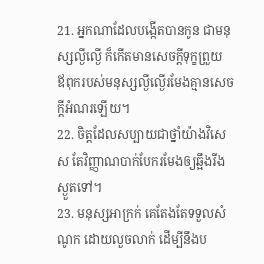21. អ្នកណាដែលបង្កើតបានកូន ជាមនុស្សល្ងីល្ងើ ក៏កើតមានសេចក្តីទុក្ខព្រួយ ឪពុករបស់មនុស្សល្ងីល្ងើរមែងគ្មានសេចក្តីអំណរឡើយ។
22. ចិត្តដែលសប្បាយជាថ្នាំយ៉ាងវិសេស តែវិញ្ញាណបាក់បែករមែងឲ្យឆ្អឹងរីងស្ងួតទៅ។
23. មនុស្សអាក្រក់ គេតែងតែទទួលសំណូក ដោយលួចលាក់ ដើម្បីនឹងប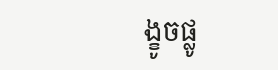ង្ខូចផ្លូ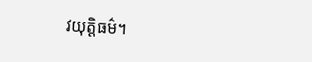វយុត្តិធម៌។